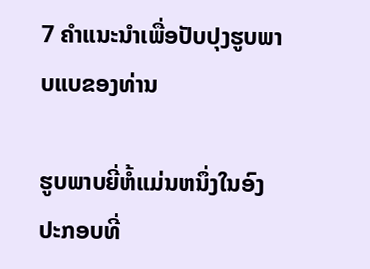7 ຄໍາແນະນໍາເພື່ອປັບປຸງຮູບພາບແບຂອງທ່ານ

ຮູບພາບຍີ່ຫໍ້ແມ່ນຫນຶ່ງໃນອົງປະກອບທີ່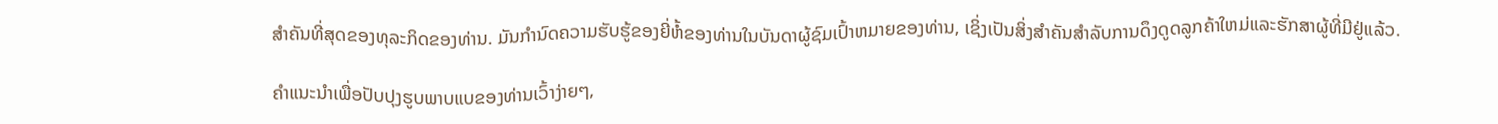ສໍາຄັນທີ່ສຸດຂອງທຸລະກິດຂອງທ່ານ. ມັນກໍານົດຄວາມຮັບຮູ້ຂອງຍີ່ຫໍ້ຂອງທ່ານໃນບັນດາຜູ້ຊົມເປົ້າຫມາຍຂອງທ່ານ, ເຊິ່ງເປັນສິ່ງສໍາຄັນສໍາລັບການດຶງດູດລູກຄ້າໃຫມ່ແລະຮັກສາຜູ້ທີ່ມີຢູ່ແລ້ວ.

ຄໍາແນະນໍາເພື່ອປັບປຸງຮູບພາບແບຂອງທ່ານເວົ້າງ່າຍໆ,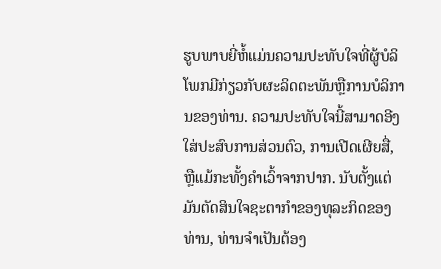ຮູບພາບຍີ່ຫໍ້ແມ່ນຄວາມປະທັບໃຈທີ່ຜູ້ບໍລິໂພກມີກ່ຽວກັບຜະລິດຕະພັນຫຼືການບໍລິການຂອງທ່ານ. ຄວາມປະທັບໃຈນີ້ສາມາດອີງໃສ່ປະສົບການສ່ວນຕົວ, ການເປີດເຜີຍສື່, ຫຼືແມ້ກະທັ້ງຄໍາເວົ້າຈາກປາກ. ນັບຕັ້ງແຕ່ມັນຕັດສິນໃຈຊະຕາກໍາຂອງທຸລະກິດຂອງທ່ານ, ທ່ານຈໍາເປັນຕ້ອງ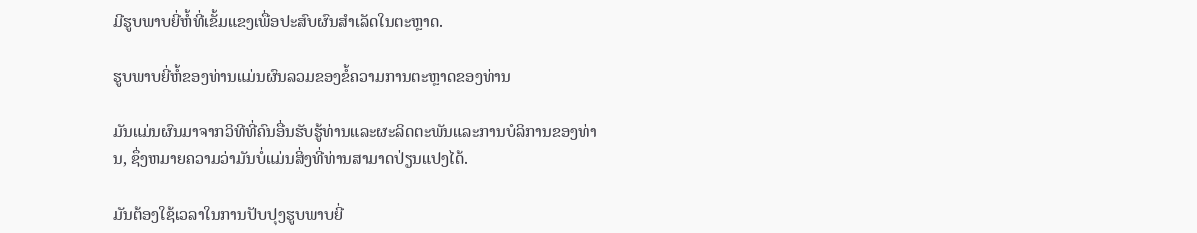ມີຮູບພາບຍີ່ຫໍ້ທີ່ເຂັ້ມແຂງເພື່ອປະສົບຜົນສໍາເລັດໃນຕະຫຼາດ.

ຮູບພາບຍີ່ຫໍ້ຂອງທ່ານແມ່ນຜົນລວມຂອງຂໍ້ຄວາມການຕະຫຼາດຂອງທ່ານ

ມັນແມ່ນຜົນມາຈາກວິທີທີ່ຄົນອື່ນຮັບຮູ້ທ່ານແລະຜະລິດຕະພັນແລະການບໍລິການຂອງທ່ານ, ຊຶ່ງຫມາຍຄວາມວ່າມັນບໍ່ແມ່ນສິ່ງທີ່ທ່ານສາມາດປ່ຽນແປງໄດ້.

ມັນຕ້ອງໃຊ້ເວລາໃນການປັບປຸງຮູບພາບຍີ່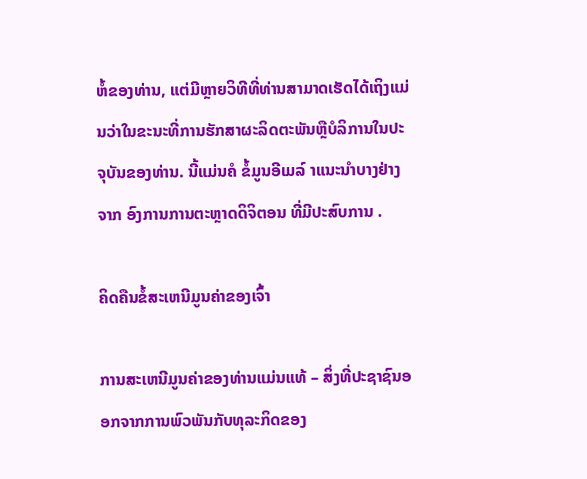ຫໍ້ຂອງທ່ານ, ແຕ່ມີຫຼາຍວິທີທີ່ທ່ານສາມາດເຮັດໄດ້ເຖິງແມ່ນວ່າໃນຂະນະທີ່ການຮັກສາຜະລິດຕະພັນຫຼືບໍລິການໃນປະຈຸບັນຂອງທ່ານ. ນີ້ແມ່ນຄໍ ຂໍ້ມູນອີເມລ໌ າແນະນໍາບາງຢ່າງຈາກ ອົງການການຕະຫຼາດດິຈິຕອນ ທີ່ມີປະສົບການ .

ຄິດຄືນຂໍ້ສະເຫນີມູນຄ່າຂອງເຈົ້າ

ການສະເຫນີມູນຄ່າຂອງທ່ານແມ່ນແທ້ – ສິ່ງທີ່ປະຊາຊົນອອກຈາກການພົວພັນກັບທຸລະກິດຂອງ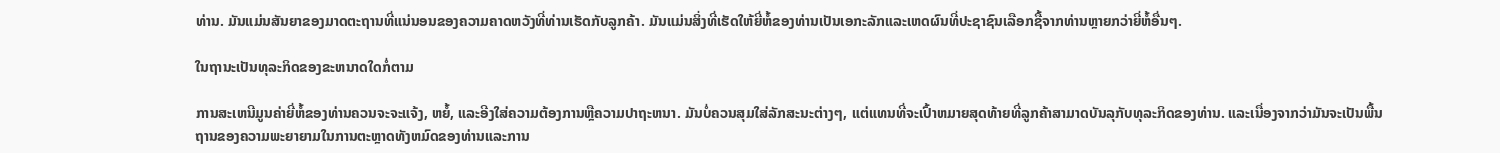ທ່ານ. ມັນແມ່ນສັນຍາຂອງມາດຕະຖານທີ່ແນ່ນອນຂອງຄວາມຄາດຫວັງທີ່ທ່ານເຮັດກັບລູກຄ້າ. ມັນແມ່ນສິ່ງທີ່ເຮັດໃຫ້ຍີ່ຫໍ້ຂອງທ່ານເປັນເອກະລັກແລະເຫດຜົນທີ່ປະຊາຊົນເລືອກຊື້ຈາກທ່ານຫຼາຍກວ່າຍີ່ຫໍ້ອື່ນໆ.

ໃນຖານະເປັນທຸລະກິດຂອງຂະຫນາດໃດກໍ່ຕາມ

ການສະເຫນີມູນຄ່າຍີ່ຫໍ້ຂອງທ່ານຄວນຈະຈະແຈ້ງ, ຫຍໍ້, ແລະອີງໃສ່ຄວາມຕ້ອງການຫຼືຄວາມປາຖະຫນາ. ມັນບໍ່ຄວນສຸມໃສ່ລັກສະນະຕ່າງໆ, ແຕ່ແທນທີ່ຈະເປົ້າຫມາຍສຸດທ້າຍທີ່ລູກຄ້າສາມາດບັນລຸກັບທຸລະກິດຂອງທ່ານ. ແລະເນື່ອງຈາກວ່າມັນຈະເປັນພື້ນຖານຂອງຄວາມພະຍາຍາມໃນການຕະຫຼາດທັງຫມົດຂອງທ່ານແລະການ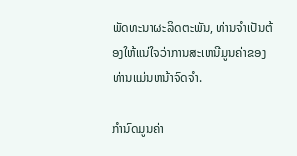ພັດທະນາຜະລິດຕະພັນ, ທ່ານຈໍາເປັນຕ້ອງໃຫ້ແນ່ໃຈວ່າການສະເຫນີມູນຄ່າຂອງທ່ານແມ່ນຫນ້າຈົດຈໍາ.

ກໍານົດມູນຄ່າ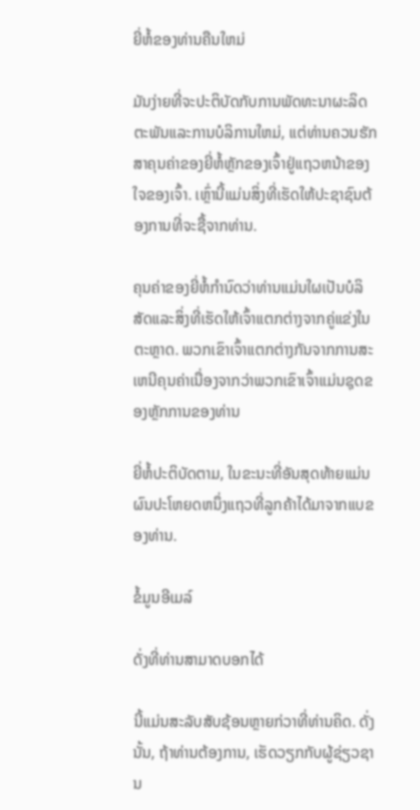ຍີ່ຫໍ້ຂອງທ່ານຄືນໃຫມ່

ມັນງ່າຍທີ່ຈະປະຕິບັດກັບການພັດທະນາຜະລິດຕະພັນແລະການບໍລິການໃຫມ່, ແຕ່ທ່ານຄວນຮັກສາຄຸນຄ່າຂອງຍີ່ຫໍ້ຫຼັກຂອງເຈົ້າຢູ່ແຖວຫນ້າຂອງໃຈຂອງເຈົ້າ. ເຫຼົ່ານີ້ແມ່ນສິ່ງທີ່ເຮັດໃຫ້ປະຊາຊົນຕ້ອງການທີ່ຈະຊື້ຈາກທ່ານ.

ຄຸນຄ່າຂອງຍີ່ຫໍ້ກໍານົດວ່າທ່ານແມ່ນໃຜເປັນບໍລິສັດແລະສິ່ງທີ່ເຮັດໃຫ້ເຈົ້າແຕກຕ່າງຈາກຄູ່ແຂ່ງໃນຕະຫຼາດ. ພວກເຂົາເຈົ້າແຕກຕ່າງກັນຈາກການສະເຫນີຄຸນຄ່າເນື່ອງຈາກວ່າພວກເຂົາເຈົ້າແມ່ນຊຸດຂອງຫຼັກການຂອງທ່ານ

ຍີ່ຫໍ້ປະຕິບັດຕາມ, ໃນຂະນະທີ່ອັນສຸດທ້າຍແມ່ນຜົນປະໂຫຍດຫນຶ່ງແຖວທີ່ລູກຄ້າໄດ້ມາຈາກແບຂອງທ່ານ.

ຂໍ້ມູນອີເມລ໌

ດັ່ງທີ່ທ່ານສາມາດບອກໄດ້

ນີ້ແມ່ນສະລັບສັບຊ້ອນຫຼາຍກ່ວາທີ່ທ່ານຄິດ. ດັ່ງນັ້ນ, ຖ້າທ່ານຕ້ອງການ, ເຮັດວຽກກັບຜູ້ຊ່ຽວຊານ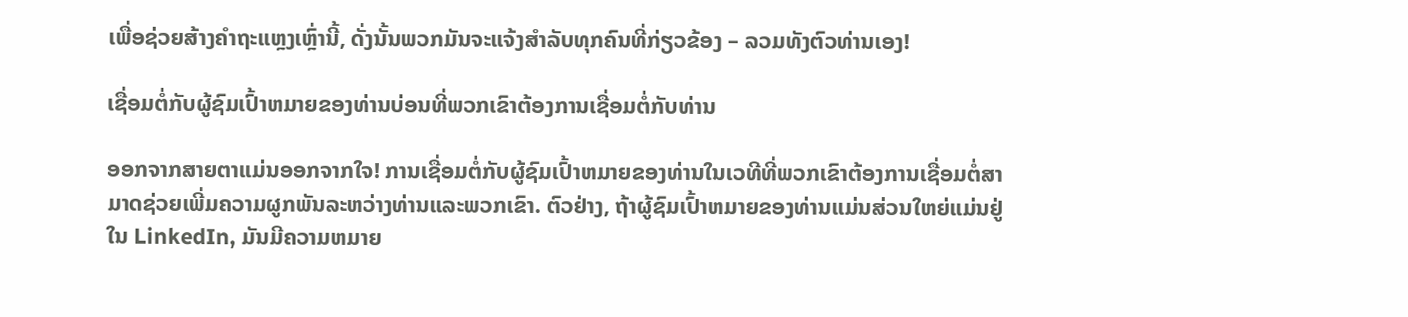ເພື່ອຊ່ວຍສ້າງຄໍາຖະແຫຼງເຫຼົ່ານີ້, ດັ່ງນັ້ນພວກມັນຈະແຈ້ງສໍາລັບທຸກຄົນທີ່ກ່ຽວຂ້ອງ – ລວມທັງຕົວທ່ານເອງ!

ເຊື່ອມຕໍ່ກັບຜູ້ຊົມເປົ້າຫມາຍຂອງທ່ານບ່ອນທີ່ພວກເຂົາຕ້ອງການເຊື່ອມຕໍ່ກັບທ່ານ

ອອກຈາກສາຍຕາແມ່ນອອກຈາກໃຈ! ການເຊື່ອມຕໍ່ກັບຜູ້ຊົມເປົ້າຫມາຍຂອງທ່ານໃນເວທີທີ່ພວກເຂົາຕ້ອງການເຊື່ອມຕໍ່ສາມາດຊ່ວຍເພີ່ມຄວາມຜູກພັນລະຫວ່າງທ່ານແລະພວກເຂົາ. ຕົວຢ່າງ, ຖ້າຜູ້ຊົມເປົ້າຫມາຍຂອງທ່ານແມ່ນສ່ວນໃຫຍ່ແມ່ນຢູ່ໃນ LinkedIn, ມັນມີຄວາມຫມາຍ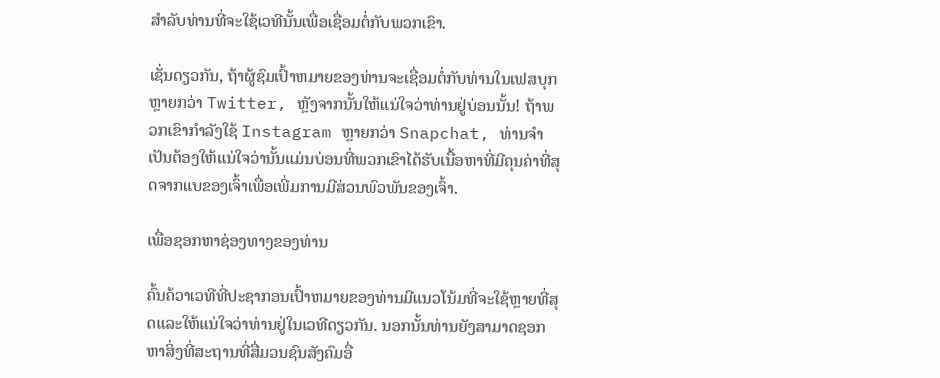ສໍາລັບທ່ານທີ່ຈະໃຊ້ເວທີນັ້ນເພື່ອເຊື່ອມຕໍ່ກັບພວກເຂົາ.

ເຊັ່ນດຽວກັນ, ຖ້າຜູ້ຊົມເປົ້າຫມາຍຂອງທ່ານຈະເຊື່ອມຕໍ່ກັບທ່ານໃນເຟສບຸກຫຼາຍກວ່າ Twitter, ຫຼັງຈາກນັ້ນໃຫ້ແນ່ໃຈວ່າທ່ານຢູ່ບ່ອນນັ້ນ! ຖ້າພວກເຂົາກໍາລັງໃຊ້ Instagram ຫຼາຍກວ່າ Snapchat, ທ່ານຈໍາເປັນຕ້ອງໃຫ້ແນ່ໃຈວ່ານັ້ນແມ່ນບ່ອນທີ່ພວກເຂົາໄດ້ຮັບເນື້ອຫາທີ່ມີຄຸນຄ່າທີ່ສຸດຈາກແບຂອງເຈົ້າເພື່ອເພີ່ມການມີສ່ວນພົວພັນຂອງເຈົ້າ.

ເພື່ອຊອກຫາຊ່ອງທາງຂອງທ່ານ

ຄົ້ນຄ້ວາເວທີທີ່ປະຊາກອນເປົ້າຫມາຍຂອງທ່ານມີແນວໂນ້ມທີ່ຈະໃຊ້ຫຼາຍທີ່ສຸດແລະໃຫ້ແນ່ໃຈວ່າທ່ານຢູ່ໃນເວທີດຽວກັນ. ນອກນັ້ນທ່ານຍັງສາມາດຊອກຫາສິ່ງທີ່ສະຖານທີ່ສື່ມວນຊົນສັງຄົມອື່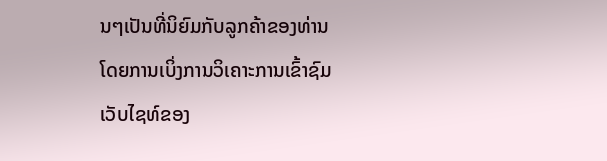ນໆເປັນທີ່ນິຍົມກັບລູກຄ້າຂອງທ່ານໂດຍການເບິ່ງການວິເຄາະການເຂົ້າຊົມເວັບໄຊທ໌ຂອງ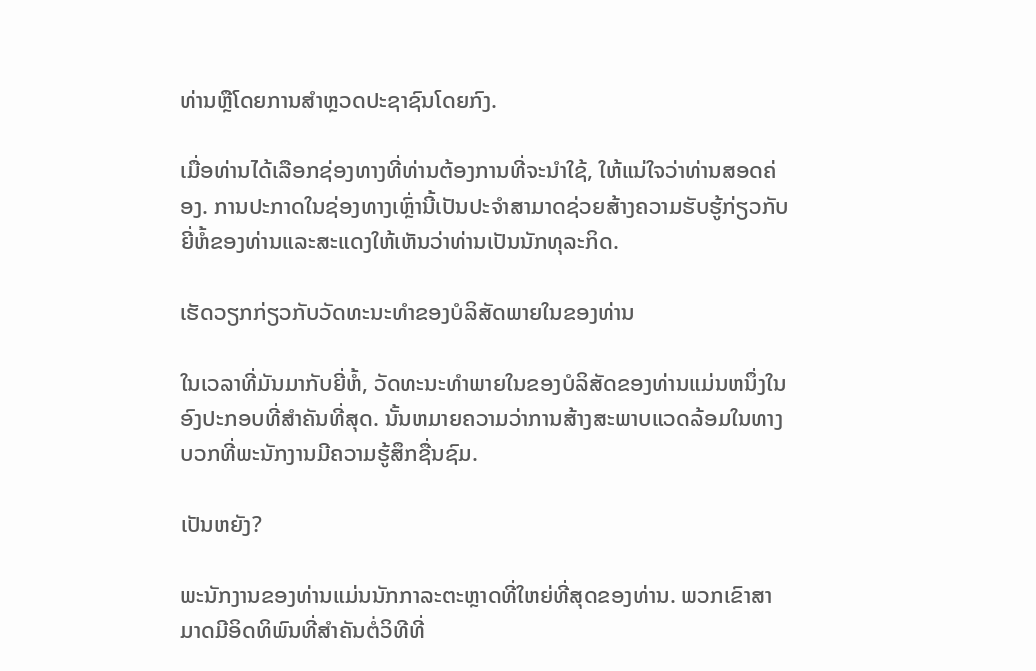ທ່ານຫຼືໂດຍການສໍາຫຼວດປະຊາຊົນໂດຍກົງ.

ເມື່ອທ່ານໄດ້ເລືອກຊ່ອງທາງທີ່ທ່ານຕ້ອງການທີ່ຈະນໍາໃຊ້, ໃຫ້ແນ່ໃຈວ່າທ່ານສອດຄ່ອງ. ການປະກາດໃນຊ່ອງທາງເຫຼົ່ານີ້ເປັນປະຈໍາສາມາດຊ່ວຍສ້າງຄວາມຮັບຮູ້ກ່ຽວກັບຍີ່ຫໍ້ຂອງທ່ານແລະສະແດງໃຫ້ເຫັນວ່າທ່ານເປັນນັກທຸລະກິດ.

ເຮັດວຽກກ່ຽວກັບວັດທະນະທໍາຂອງບໍລິສັດພາຍໃນຂອງທ່ານ

ໃນເວລາທີ່ມັນມາກັບຍີ່ຫໍ້, ວັດທະນະທໍາພາຍໃນຂອງບໍລິສັດຂອງທ່ານແມ່ນຫນຶ່ງໃນອົງປະກອບທີ່ສໍາຄັນທີ່ສຸດ. ນັ້ນຫມາຍຄວາມວ່າການສ້າງສະພາບແວດລ້ອມໃນທາງບວກທີ່ພະນັກງານມີຄວາມຮູ້ສຶກຊື່ນຊົມ.

ເປັນຫຍັງ?

ພະນັກງານຂອງທ່ານແມ່ນນັກກາລະຕະຫຼາດທີ່ໃຫຍ່ທີ່ສຸດຂອງທ່ານ. ພວກເຂົາສາມາດມີອິດທິພົນທີ່ສໍາຄັນຕໍ່ວິທີທີ່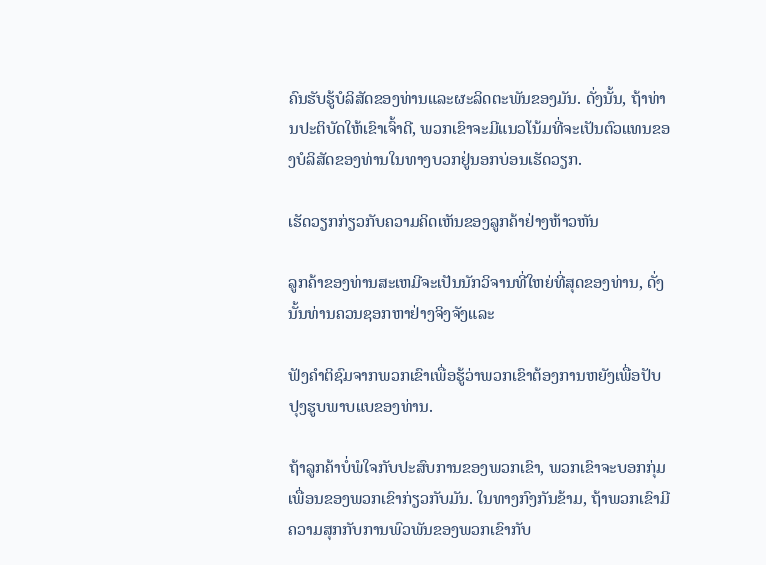ຄົນຮັບຮູ້ບໍລິສັດຂອງທ່ານແລະຜະລິດຕະພັນຂອງມັນ. ດັ່ງນັ້ນ, ຖ້າທ່ານປະຕິບັດໃຫ້ເຂົາເຈົ້າດີ, ພວກເຂົາຈະມີແນວໂນ້ມທີ່ຈະເປັນຕົວແທນຂອງບໍລິສັດຂອງທ່ານໃນທາງບວກຢູ່ນອກບ່ອນເຮັດວຽກ.

ເຮັດວຽກກ່ຽວກັບຄວາມຄິດເຫັນຂອງລູກຄ້າຢ່າງຫ້າວຫັນ

ລູກຄ້າຂອງທ່ານສະເຫມີຈະເປັນນັກວິຈານທີ່ໃຫຍ່ທີ່ສຸດຂອງທ່ານ, ດັ່ງນັ້ນທ່ານຄວນຊອກຫາຢ່າງຈິງຈັງແລະ

ຟັງຄໍາຕິຊົມຈາກພວກເຂົາເພື່ອຮູ້ວ່າພວກເຂົາຕ້ອງການຫຍັງເພື່ອປັບປຸງຮູບພາບແບຂອງທ່ານ.

ຖ້າລູກຄ້າບໍ່ພໍໃຈກັບປະສົບການຂອງພວກເຂົາ, ພວກເຂົາຈະບອກກຸ່ມເພື່ອນຂອງພວກເຂົາກ່ຽວກັບມັນ. ໃນທາງກົງກັນຂ້າມ, ຖ້າພວກເຂົາມີຄວາມສຸກກັບການພົວພັນຂອງພວກເຂົາກັບ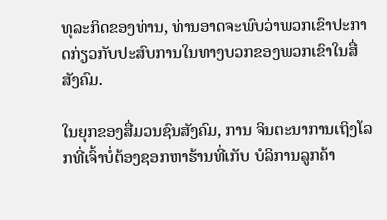ທຸລະກິດຂອງທ່ານ, ທ່ານອາດຈະພົບວ່າພວກເຂົາປະກາດກ່ຽວກັບປະສົບການໃນທາງບວກຂອງພວກເຂົາໃນສື່ສັງຄົມ.

ໃນຍຸກຂອງສື່ມວນຊົນສັງຄົມ, ການ ຈິນຕະນາການເຖິງໂລກທີ່ເຈົ້າບໍ່ຕ້ອງຊອກຫາຮ້ານທີ່ເກັບ ບໍລິການລູກຄ້າ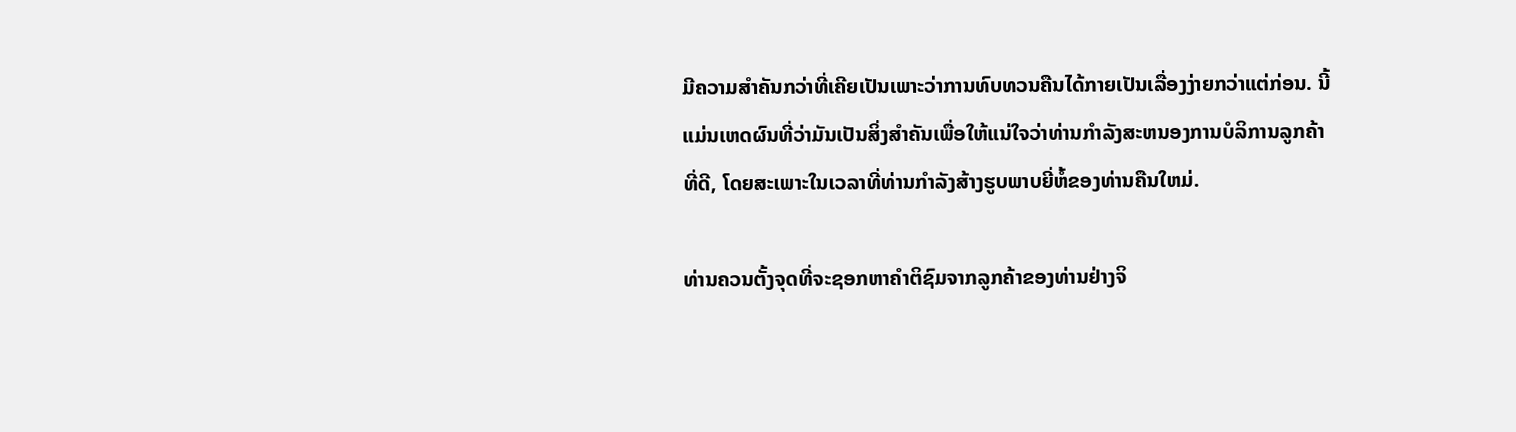ມີຄວາມສໍາຄັນກວ່າທີ່ເຄີຍເປັນເພາະວ່າການທົບທວນຄືນໄດ້ກາຍເປັນເລື່ອງງ່າຍກວ່າແຕ່ກ່ອນ. ນີ້ແມ່ນເຫດຜົນທີ່ວ່າມັນເປັນສິ່ງສໍາຄັນເພື່ອໃຫ້ແນ່ໃຈວ່າທ່ານກໍາລັງສະຫນອງການບໍລິການລູກຄ້າທີ່ດີ, ໂດຍສະເພາະໃນເວລາທີ່ທ່ານກໍາລັງສ້າງຮູບພາບຍີ່ຫໍ້ຂອງທ່ານຄືນໃຫມ່.

ທ່ານຄວນຕັ້ງຈຸດທີ່ຈະຊອກຫາຄໍາຕິຊົມຈາກລູກຄ້າຂອງທ່ານຢ່າງຈິ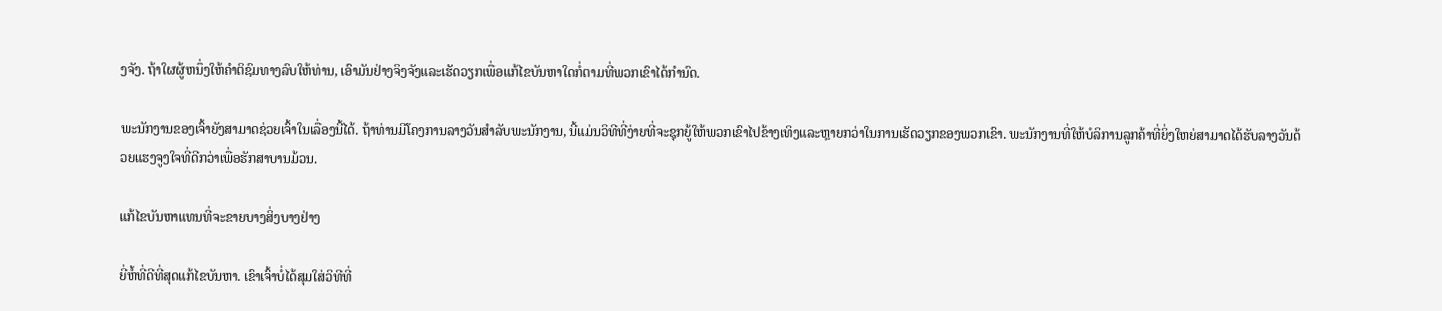ງຈັງ. ຖ້າໃຜຜູ້ຫນຶ່ງໃຫ້ຄໍາຕິຊົມທາງລົບໃຫ້ທ່ານ, ເອົາມັນຢ່າງຈິງຈັງແລະເຮັດວຽກເພື່ອແກ້ໄຂບັນຫາໃດກໍ່ຕາມທີ່ພວກເຂົາໄດ້ກໍານົດ.

ພະນັກງານຂອງເຈົ້າຍັງສາມາດຊ່ວຍເຈົ້າໃນເລື່ອງນີ້ໄດ້. ຖ້າທ່ານມີໂຄງການລາງວັນສໍາລັບພະນັກງານ, ນີ້ແມ່ນວິທີທີ່ງ່າຍທີ່ຈະຊຸກຍູ້ໃຫ້ພວກເຂົາໄປຂ້າງເທິງແລະຫຼາຍກວ່າໃນການເຮັດວຽກຂອງພວກເຂົາ. ພະນັກງານທີ່ໃຫ້ບໍລິການລູກຄ້າທີ່ຍິ່ງໃຫຍ່ສາມາດໄດ້ຮັບລາງວັນດ້ວຍແຮງຈູງໃຈທີ່ດີກວ່າເພື່ອຮັກສາບານມ້ວນ.

ແກ້ໄຂບັນຫາແທນທີ່ຈະຂາຍບາງສິ່ງບາງຢ່າງ

ຍີ່ຫໍ້ທີ່ດີທີ່ສຸດແກ້ໄຂບັນຫາ. ເຂົາເຈົ້າບໍ່ໄດ້ສຸມໃສ່ວິທີທີ່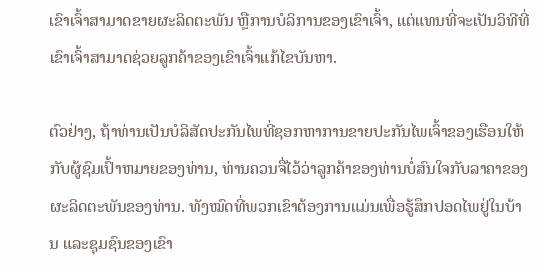ເຂົາເຈົ້າສາມາດຂາຍຜະລິດຕະພັນ ຫຼືການບໍລິການຂອງເຂົາເຈົ້າ, ແຕ່ແທນທີ່ຈະເປັນວິທີທີ່ເຂົາເຈົ້າສາມາດຊ່ວຍລູກຄ້າຂອງເຂົາເຈົ້າແກ້ໄຂບັນຫາ.

ຕົວຢ່າງ, ຖ້າທ່ານເປັນບໍລິສັດປະກັນໄພທີ່ຊອກຫາການຂາຍປະກັນໄພເຈົ້າຂອງເຮືອນໃຫ້ກັບຜູ້ຊົມເປົ້າຫມາຍຂອງທ່ານ, ທ່ານຄວນຈື່ໄວ້ວ່າລູກຄ້າຂອງທ່ານບໍ່ສົນໃຈກັບລາຄາຂອງຜະລິດຕະພັນຂອງທ່ານ. ທັງໝົດທີ່ພວກເຂົາຕ້ອງການແມ່ນເພື່ອຮູ້ສຶກປອດໄພຢູ່ໃນບ້ານ ແລະຊຸມຊົນຂອງເຂົາ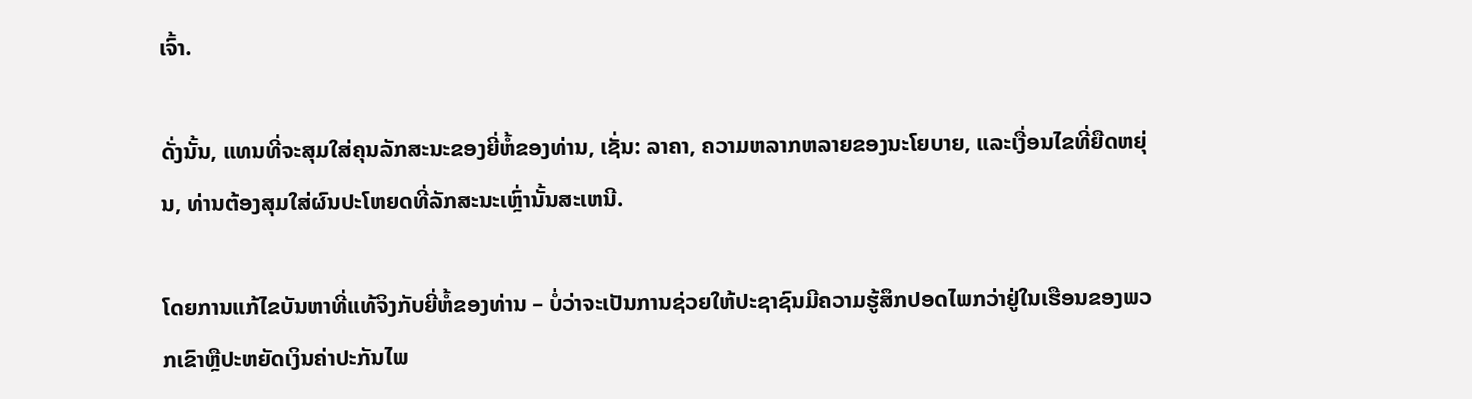ເຈົ້າ.

ດັ່ງນັ້ນ, ແທນທີ່ຈະສຸມໃສ່ຄຸນລັກສະນະຂອງຍີ່ຫໍ້ຂອງທ່ານ, ເຊັ່ນ: ລາຄາ, ຄວາມຫລາກຫລາຍຂອງນະໂຍບາຍ, ແລະເງື່ອນໄຂທີ່ຍືດຫຍຸ່ນ, ທ່ານຕ້ອງສຸມໃສ່ຜົນປະໂຫຍດທີ່ລັກສະນະເຫຼົ່ານັ້ນສະເຫນີ.

ໂດຍການແກ້ໄຂບັນຫາທີ່ແທ້ຈິງກັບຍີ່ຫໍ້ຂອງທ່ານ – ບໍ່ວ່າຈະເປັນການຊ່ວຍໃຫ້ປະຊາຊົນມີຄວາມຮູ້ສຶກປອດໄພກວ່າຢູ່ໃນເຮືອນຂອງພວກເຂົາຫຼືປະຫຍັດເງິນຄ່າປະກັນໄພ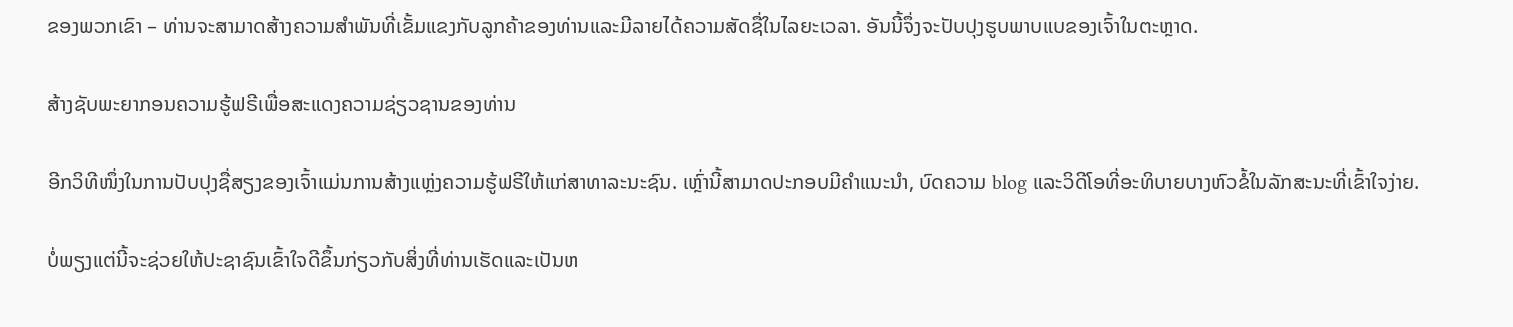ຂອງພວກເຂົາ – ທ່ານຈະສາມາດສ້າງຄວາມສໍາພັນທີ່ເຂັ້ມແຂງກັບລູກຄ້າຂອງທ່ານແລະມີລາຍໄດ້ຄວາມສັດຊື່ໃນໄລຍະເວລາ. ອັນນີ້ຈຶ່ງຈະປັບປຸງຮູບພາບແບຂອງເຈົ້າໃນຕະຫຼາດ.

ສ້າງຊັບພະຍາກອນຄວາມຮູ້ຟຣີເພື່ອສະແດງຄວາມຊ່ຽວຊານຂອງທ່ານ

ອີກວິທີໜຶ່ງໃນການປັບປຸງຊື່ສຽງຂອງເຈົ້າແມ່ນການສ້າງແຫຼ່ງຄວາມຮູ້ຟຣີໃຫ້ແກ່ສາທາລະນະຊົນ. ເຫຼົ່ານີ້ສາມາດປະກອບມີຄໍາແນະນໍາ, ບົດຄວາມ blog ແລະວິດີໂອທີ່ອະທິບາຍບາງຫົວຂໍ້ໃນລັກສະນະທີ່ເຂົ້າໃຈງ່າຍ.

ບໍ່ພຽງແຕ່ນີ້ຈະຊ່ວຍໃຫ້ປະຊາຊົນເຂົ້າໃຈດີຂຶ້ນກ່ຽວກັບສິ່ງທີ່ທ່ານເຮັດແລະເປັນຫ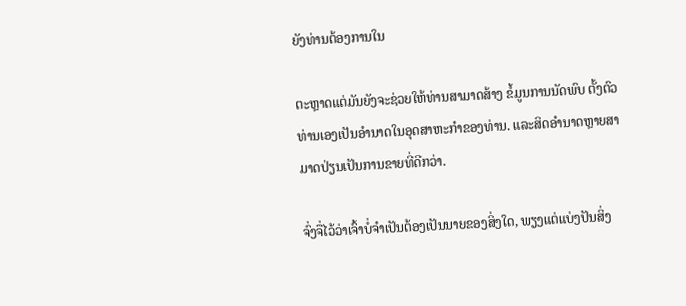ຍັງທ່ານຕ້ອງການໃນ

ຕະຫຼາດແຕ່ມັນຍັງຈະຊ່ວຍໃຫ້ທ່ານສາມາດສ້າງ ຂໍ້ມູນການນັດພົບ ຕັ້ງຕົວທ່ານເອງເປັນອໍານາດໃນອຸດສາຫະກໍາຂອງທ່ານ. ແລະສິດອໍານາດຫຼາຍສາມາດປ່ຽນເປັນການຂາຍທີ່ດີກວ່າ.

ຈົ່ງຈື່ໄວ້ວ່າເຈົ້າບໍ່ຈໍາເປັນຕ້ອງເປັນນາຍຂອງສິ່ງໃດ, ພຽງແຕ່ແບ່ງປັນສິ່ງ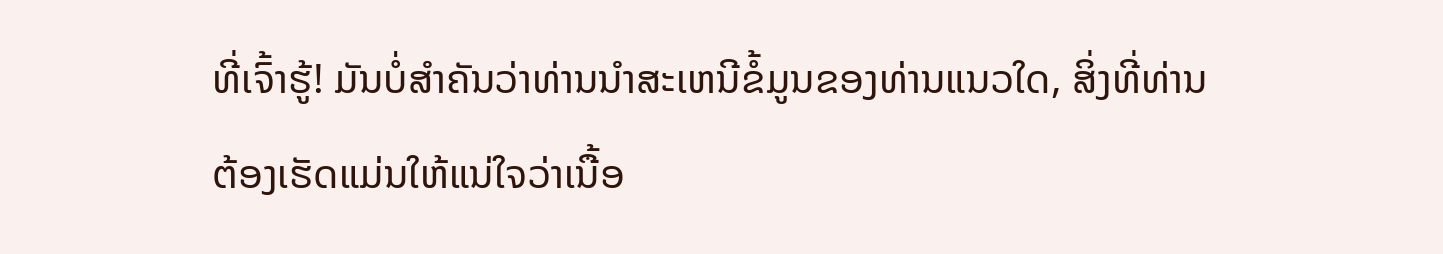ທີ່ເຈົ້າຮູ້! ມັນບໍ່ສໍາຄັນວ່າທ່ານນໍາສະເຫນີຂໍ້ມູນຂອງທ່ານແນວໃດ, ສິ່ງທີ່ທ່ານຕ້ອງເຮັດແມ່ນໃຫ້ແນ່ໃຈວ່າເນື້ອ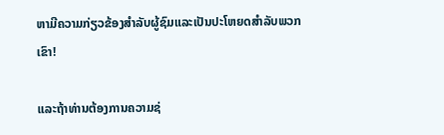ຫາມີຄວາມກ່ຽວຂ້ອງສໍາລັບຜູ້ຊົມແລະເປັນປະໂຫຍດສໍາລັບພວກເຂົາ!

ແລະຖ້າທ່ານຕ້ອງການຄວາມຊ່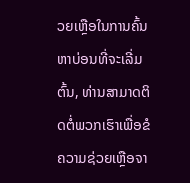ວຍເຫຼືອໃນການຄົ້ນຫາບ່ອນທີ່ຈະເລີ່ມຕົ້ນ, ທ່ານສາມາດຕິດຕໍ່ພວກເຮົາເພື່ອຂໍຄວາມຊ່ວຍເຫຼືອຈາ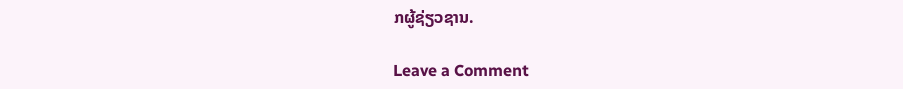ກຜູ້ຊ່ຽວຊານ.

Leave a Comment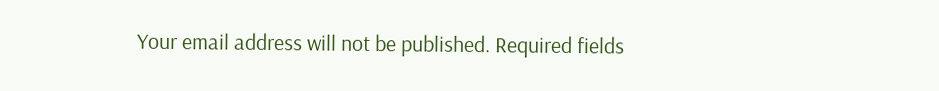Your email address will not be published. Required fields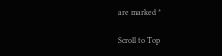are marked *

Scroll to Top